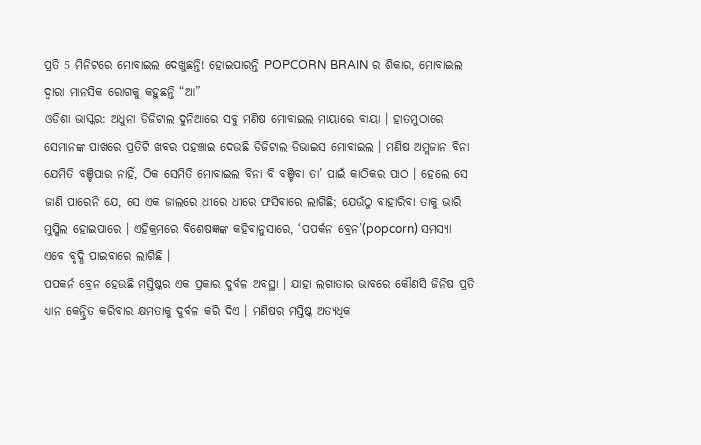ପ୍ରତି 5 ମିନିଟରେ ମୋବାଇଲ ଦେଖୁଛନ୍ତି! ହୋଇପାରନ୍ତି POPCORN BRAIN ର ଶିକାର, ମୋବାଇଲ ଦ୍ୱାରା ମାନସିକ ରୋଗକୁ କହୁଛନ୍ତି “ଆ”
ଓଡିଶା ଭାସ୍କର: ଅଧୁନା ଡିଜିଟାଲ ଦୁନିଆରେ ସବୁ ମଣିଷ ମୋବାଇଲ ମାୟାରେ ବାୟା । ହାତମୁଠାରେ ସେମାନଙ୍କ ପାଖରେ ପ୍ରତିଟି ଖବର ପହଞ୍ଚାଇ ଦେଉଛି ଡିଜିଟାଲ ଡିଭାଇସ ମୋବାଇଲ । ମଣିଷ ଅମ୍ଲଜାନ ବିନା ଯେମିତି ବଞ୍ଚିପାର ନାହିଁ, ଠିକ ସେମିତି ମୋବାଇଲ ବିନା ବି ବଞ୍ଚିବା ତା’ ପାଇଁ କାଠିକର ପାଠ । ହେଲେ ସେ ଜାଣି ପାରେନି ଯେ, ସେ ଏକ ଜାଲରେ ଧୀରେ ଧୀରେ ଫସିବାରେ ଲାଗିଛି; ଯେଉଁଠୁ ବାହାରିବା ତାକୁ ଭାରି ମୁସ୍କିଲ ହୋଇପାରେ । ଏହିକ୍ରମରେ ବିଶେଷଜ୍ଞଙ୍କ କହିବାନୁସାରେ, ‘ପପର୍କନ ବ୍ରେନ’(popcorn) ସମସ୍ୟା ଏବେ ବୃଦ୍ଧି ପାଇବାରେ ଲାଗିଛି ।
ପପକର୍ନ ବ୍ରେନ ହେଉଛି ମସ୍ତିଷ୍କର ଏକ ପ୍ରକାର ଦୁର୍ବଳ ଅବସ୍ଥା । ଯାହା ଲଗାତାର ଭାବରେ କୌଣସି ଜିନିଷ ପ୍ରତି ଧ୍ୟାନ କେନ୍ଦ୍ରିତ କରିବାର କ୍ଷମତାକୁ ଦୁର୍ବଳ କରି ଦିଏ । ମଣିଷର ମସ୍ତିଷ୍କ ଅତ୍ୟଧିକ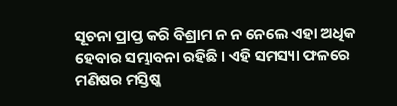ସୂଚନା ପ୍ରାପ୍ତ କରି ବିଶ୍ରାମ ନ ନ ନେଲେ ଏହା ଅଧିକ ହେବାର ସମ୍ଭାବନା ରହିଛି । ଏହି ସମସ୍ୟା ଫଳରେ ମଣିଷର ମସ୍ତିଷ୍କ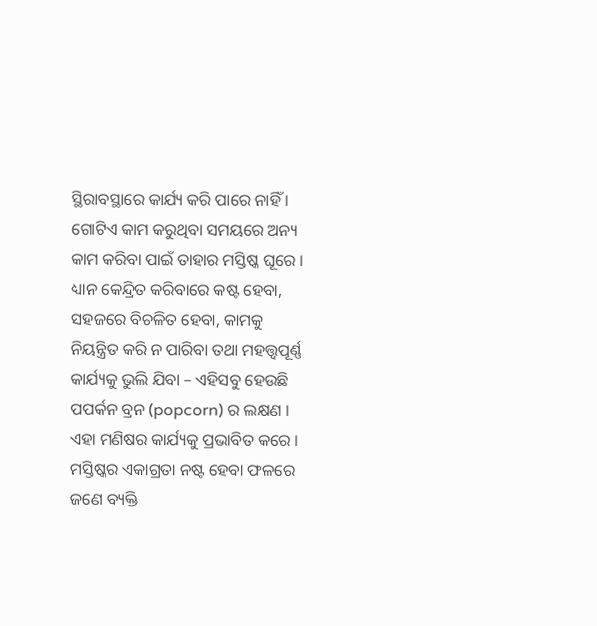ସ୍ଥିରାବସ୍ଥାରେ କାର୍ଯ୍ୟ କରି ପାରେ ନାହିଁ । ଗୋଟିଏ କାମ କରୁଥିବା ସମୟରେ ଅନ୍ୟ କାମ କରିବା ପାଇଁ ତାହାର ମସ୍ତିଷ୍କ ଘୂରେ ।
ଧ୍ୟାନ କେନ୍ଦ୍ରିତ କରିବାରେ କଷ୍ଟ ହେବା, ସହଜରେ ବିଚଳିତ ହେବା, କାମକୁ ନିୟନ୍ତ୍ରିତ କରି ନ ପାରିବା ତଥା ମହତ୍ତ୍ୱପୂର୍ଣ୍ଣ କାର୍ଯ୍ୟକୁ ଭୁଲି ଯିବା – ଏହିସବୁ ହେଉଛି ପପର୍କନ ବ୍ରନ (popcorn) ର ଲକ୍ଷଣ । ଏହା ମଣିଷର କାର୍ଯ୍ୟକୁ ପ୍ରଭାବିତ କରେ । ମସ୍ତିଷ୍କର ଏକାଗ୍ରତା ନଷ୍ଟ ହେବା ଫଳରେ ଜଣେ ବ୍ୟକ୍ତି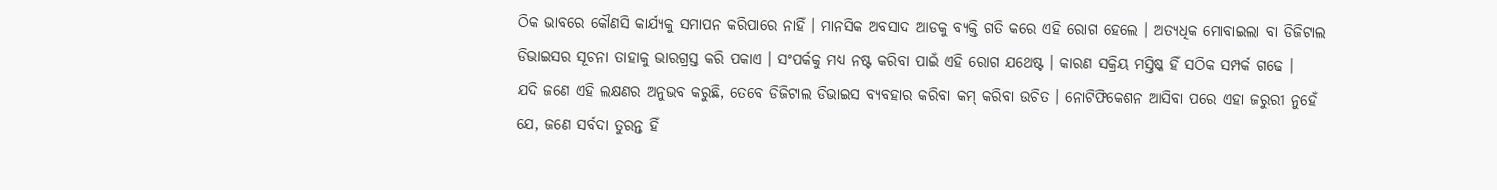ଠିକ ଭାବରେ କୌଣସି କାର୍ଯ୍ୟକୁ ସମାପନ କରିପାରେ ନାହିଁ । ମାନସିକ ଅବସାଦ ଆଡକୁ ବ୍ୟକ୍ତି ଗତି କରେ ଏହି ରୋଗ ହେଲେ । ଅତ୍ୟଧିକ ମୋବାଇଲା ବା ଡିଜିଟାଲ ଡିଭାଇସର ସୂଚନା ତାହାକୁ ଭାରଗ୍ରସ୍ତ କରି ପକାଏ । ସଂପର୍କକୁ ମଧ୍ୟ ନଷ୍ଟ କରିବା ପାଇଁ ଏହି ରୋଗ ଯଥେଷ୍ଟ । କାରଣ ସକ୍ରିୟ ମସ୍ତିଷ୍କ ହିଁ ସଠିକ ସମ୍ପର୍କ ଗଢେ ।
ଯଦି ଜଣେ ଏହି ଲକ୍ଷଣର ଅନୁଭବ କରୁଛି, ତେବେ ଡିଜିଟାଲ ଡିଭାଇସ ବ୍ୟବହାର କରିବା କମ୍ କରିବା ଉଚିତ । ନୋଟିଫିକେଶନ ଆସିବା ପରେ ଏହା ଜରୁରୀ ନୁହେଁ ଯେ, ଜଣେ ସର୍ବଦା ତୁରନ୍ତ ହିଁ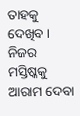ତାହକୁ ଦେଖିବ । ନିଜର ମସ୍ତିଷ୍କକୁ ଆରାମ ଦେବା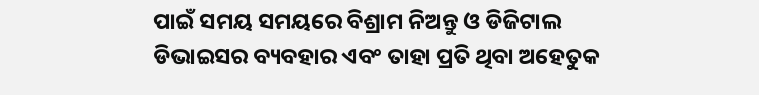ପାଇଁ ସମୟ ସମୟରେ ବିଶ୍ରାମ ନିଅନ୍ତୁ ଓ ଡିଜିଟାଲ ଡିଭାଇସର ବ୍ୟବହାର ଏବଂ ତାହା ପ୍ରତି ଥିବା ଅହେତୁକ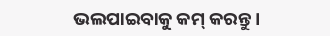ଭଲପାଇବାକୁ କମ୍ କରନ୍ତୁ ।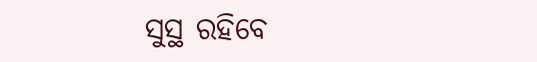ସୁସ୍ଥ ରହିବେ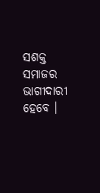ସଶକ୍ତ ସମାଜର ଭାଗୀଦାରୀ ହେବେ ।